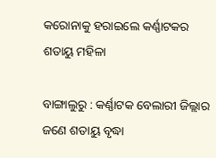କରୋନାକୁ ହରାଇଲେ କର୍ଣ୍ଣାଟକର ଶତାୟୁ ମହିଳା

ବାଙ୍ଗାଲୁରୁ : କର୍ଣ୍ଣାଟକ ବେଲାରୀ ଜିଲ୍ଲାର ଜଣେ ଶତାୟୁ ବୃଦ୍ଧା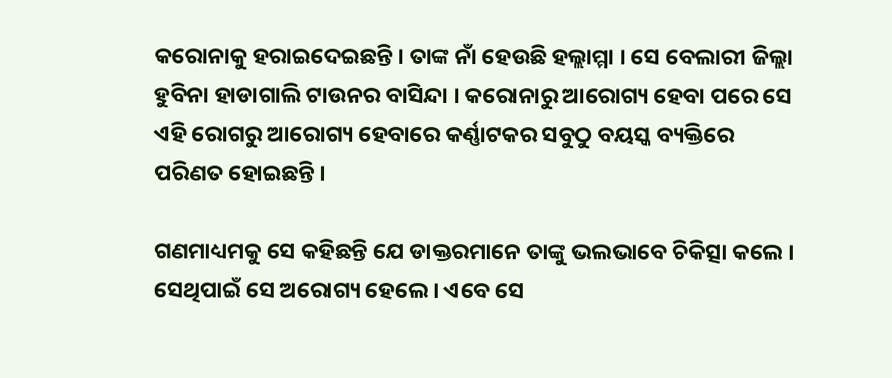କରୋନାକୁ ହରାଇଦେଇଛନ୍ତି । ତାଙ୍କ ନାଁ ହେଉଛି ହଲ୍ଲାମ୍ମା । ସେ ବେଲାରୀ ଜିଲ୍ଲା ହୁବିନା ହାଡାଗାଲି ଟାଉନର ବାସିନ୍ଦା । କରୋନାରୁ ଆରୋଗ୍ୟ ହେବା ପରେ ସେ ଏହି ରୋଗରୁ ଆରୋଗ୍ୟ ହେବାରେ କର୍ଣ୍ଣାଟକର ସବୁଠୁ ବୟସ୍କ ବ୍ୟକ୍ତିରେ ପରିଣତ ହୋଇଛନ୍ତି ।

ଗଣମାଧ୍ୟମକୁ ସେ କହିଛନ୍ତି ଯେ ଡାକ୍ତରମାନେ ତାଙ୍କୁ ଭଲଭାବେ ଚିକିତ୍ସା କଲେ । ସେଥିପାଇଁ ସେ ଅରୋଗ୍ୟ ହେଲେ । ଏବେ ସେ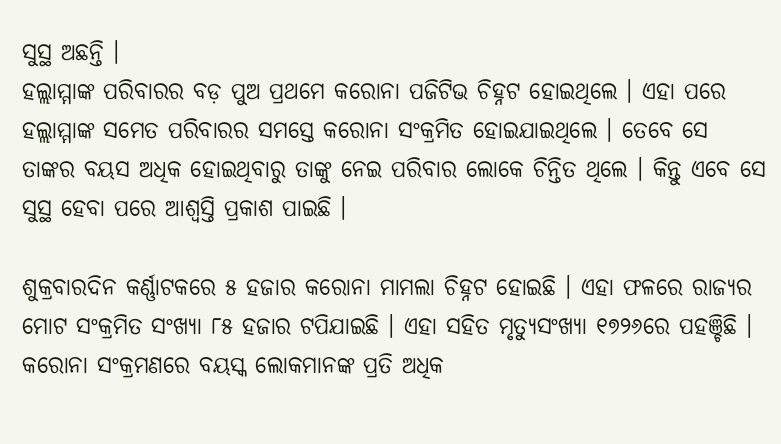ସୁସ୍ଥ ଅଛନ୍ତି ।
ହଲ୍ଲାମ୍ମାଙ୍କ ପରିବାରର ବଡ଼ ପୁଅ ପ୍ରଥମେ କରୋନା ପଜିଟିଭ ଚିହ୍ନଟ ହୋଇଥିଲେ । ଏହା ପରେ ହଲ୍ଲାମ୍ମାଙ୍କ ସମେତ ପରିବାରର ସମସ୍ତେ କରୋନା ସଂକ୍ରମିତ ହୋଇଯାଇଥିଲେ । ତେବେ ସେ ତାଙ୍କର ବୟସ ଅଧିକ ହୋଇଥିବାରୁ ତାଙ୍କୁ ନେଇ ପରିବାର ଲୋକେ ଚିନ୍ତିତ ଥିଲେ । କିନ୍ତୁ ଏବେ ସେ ସୁସ୍ଥ ହେବା ପରେ ଆଶ୍ୱସ୍ତି ପ୍ରକାଶ ପାଇଛି ।

ଶୁକ୍ରବାରଦିନ କର୍ଣ୍ଣାଟକରେ ୫ ହଜାର କରୋନା ମାମଲା ଚିହ୍ନଟ ହୋଇଛି । ଏହା ଫଳରେ ରାଜ୍ୟର ମୋଟ ସଂକ୍ରମିତ ସଂଖ୍ୟା ୮୫ ହଜାର ଟପିଯାଇଛି । ଏହା ସହିତ ମୃତ୍ୟୁସଂଖ୍ୟା ୧୭୨୬ରେ ପହଞ୍ଚିଛି ।
କରୋନା ସଂକ୍ରମଣରେ ବୟସ୍କ ଲୋକମାନଙ୍କ ପ୍ରତି ଅଧିକ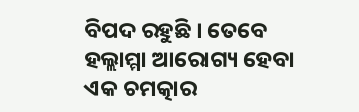ବିପଦ ରହୁଛି । ତେବେ ହଲ୍ଲାମ୍ମା ଆରୋଗ୍ୟ ହେବା ଏକ ଚମତ୍କାର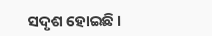ସଦୃଶ ହୋଇଛି ।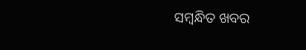ସମ୍ବନ୍ଧିତ ଖବର